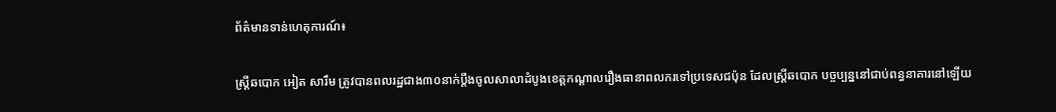ព័ត៌មានទាន់ហេតុការណ៍៖

ស្ត្រីឆបោក អៀត សារឹម ត្រូវបានពលរដ្ឋជាង៣០នាក់ប្តឹងចូលសាលាដំបូងខេត្តកណ្តាលរឿងធានាពលករទៅប្រទេសជប៉ុន ដែលស្ត្រីឆបោក បច្ចប្បន្ននៅជាប់ពន្ធនាគារនៅឡើយ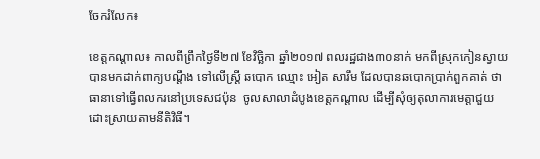ចែករំលែក៖

ខេត្តកណ្ដាល៖ កាលពីព្រឹកថ្ងៃទី២៧ ខែវិច្ឆិកា ឆ្នាំ២០១៧ ពលរដ្ឋជាង៣០នាក់ មកពីស្រុកកៀនស្វាយ បានមកដាក់ពាក្យបណ្តឹង ទៅលើស្ត្រី ឆបោក ឈ្មោះ អៀត សារឹម ដែលបានឆបោកប្រាក់ពួកគាត់ ថាធានាទៅធ្វើពលករនៅប្រទេសជប៉ុន  ចូលសាលាដំបូងខេត្តកណ្តាល ដើម្បីសុំឲ្យតុលាការមេត្តាជួយដោះស្រាយតាមនីតិវិធី។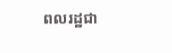ពលរដ្ឋជា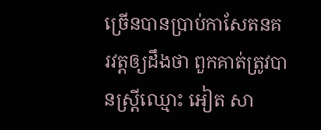ច្រើនបានប្រាប់កាសែតនគរវត្តឲ្យដឹងថា ពួកគាត់ត្រូវបានស្ត្រីឈ្មោះ អៀត សា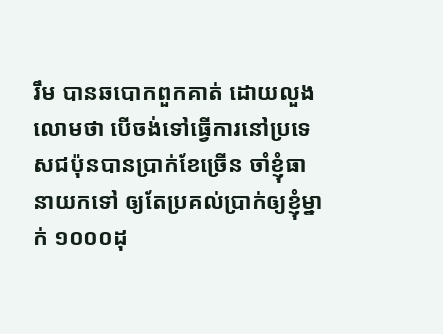រឹម បានឆបោកពួកគាត់ ដោយលួងលោមថា បើចង់ទៅធ្វើការនៅប្រទេសជប៉ុនបានប្រាក់ខែច្រើន ចាំខ្ញុំធានាយកទៅ ឲ្យតែប្រគល់ប្រាក់ឲ្យខ្ញុំម្នាក់ ១០០០ដុ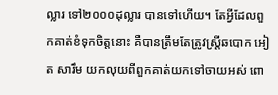ល្លារ ទៅ២០០០ដុល្លារ បានទៅហើយ។ តែអ្វីដែលពួកគាត់ខំទុកចិត្តនោះ គឺបានត្រឹមតែត្រូវស្ត្រីឆបោក អៀត សារឹម យកលុយពីពួកគាត់យកទៅចាយអស់ ពោ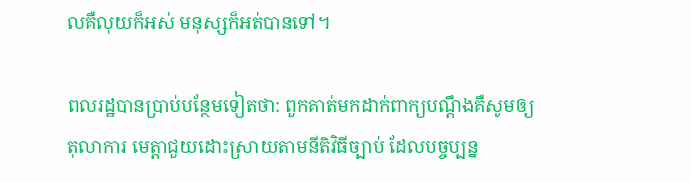លគឺលុយក៏អស់ មនុស្សក៏អត់បានទៅ។

ពលរដ្ឋបានប្រាប់បន្ថែមទៀតថា: ពួកគាត់មកដាក់ពាក្យបណ្តឹងគឺសូមឲ្យ តុលាការ មេត្តាជួយដោះស្រាយតាមនីតិវិធីច្បាប់ ដែលបច្ចប្បន្ន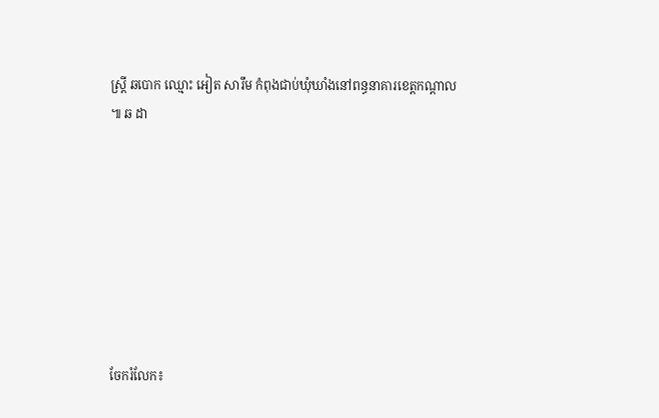ស្ត្រី ឆបោក ឈ្មោះ អៀត សារឹម កំពុងជាប់ឃុំឃាំងនៅពន្ធនាគារខេត្តកណ្តាល ៕ ឆ ដា








ចែករំលែក៖